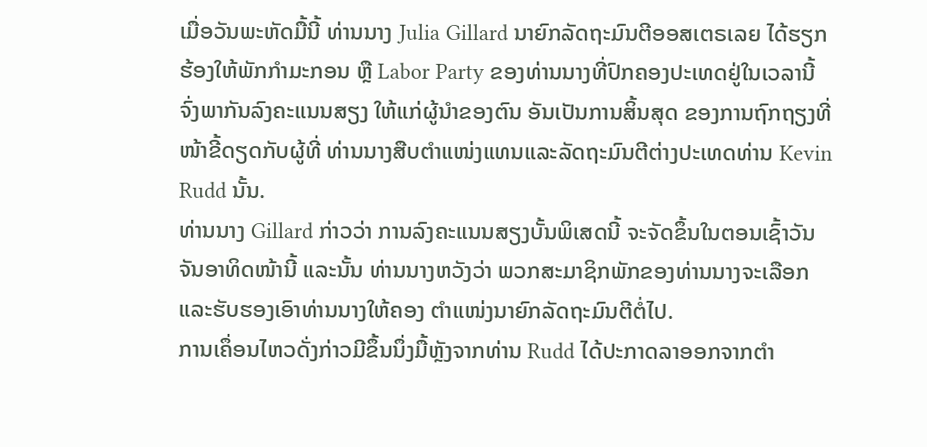ເມື່ອວັນພະຫັດມື້ນີ້ ທ່ານນາງ Julia Gillard ນາຍົກລັດຖະມົນຕີອອສເຕຣເລຍ ໄດ້ຮຽກ
ຮ້ອງໃຫ້ພັກກໍາມະກອນ ຫຼື Labor Party ຂອງທ່ານນາງທີ່ປົກຄອງປະເທດຢູ່ໃນເວລານີ້
ຈົ່ງພາກັນລົງຄະແນນສຽງ ໃຫ້ແກ່ຜູ້ນໍາຂອງຕົນ ອັນເປັນການສິ້ນສຸດ ຂອງການຖົກຖຽງທີ່
ໜ້າຂີ້ດຽດກັບຜູ້ທີ່ ທ່ານນາງສືບຕໍາແໜ່ງແທນແລະລັດຖະມົນຕີຕ່າງປະເທດທ່ານ Kevin
Rudd ນັ້ນ.
ທ່ານນາງ Gillard ກ່າວວ່າ ການລົງຄະແນນສຽງບັ້ນພິເສດນີ້ ຈະຈັດຂຶ້ນໃນຕອນເຊົ້າວັນ
ຈັນອາທິດໜ້ານີ້ ແລະນັ້ນ ທ່ານນາງຫວັງວ່າ ພວກສະມາຊິກພັກຂອງທ່ານນາງຈະເລືອກ
ແລະຮັບຮອງເອົາທ່ານນາງໃຫ້ຄອງ ຕໍາແໜ່ງນາຍົກລັດຖະມົນຕີຕໍ່ໄປ.
ການເຄຶ່ອນໄຫວດັ່ງກ່າວມີຂຶ້ນນຶ່ງມື້ຫຼັງຈາກທ່ານ Rudd ໄດ້ປະກາດລາອອກຈາກຕໍາ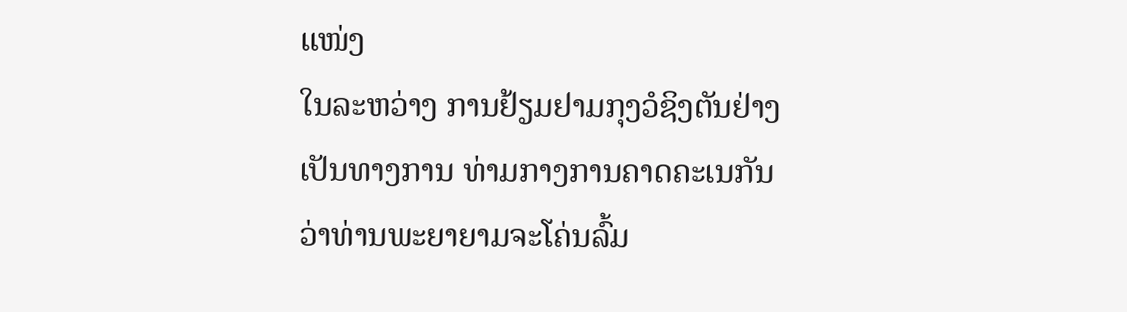ແໜ່ງ
ໃນລະຫວ່າງ ການຢ້ຽມຢາມກຸງວໍຊິງຕັນຢ່າງເປັນທາງການ ທ່າມກາງການຄາດຄະເນກັນ
ວ່າທ່ານພະຍາຍາມຈະໂຄ່ນລົ້ມ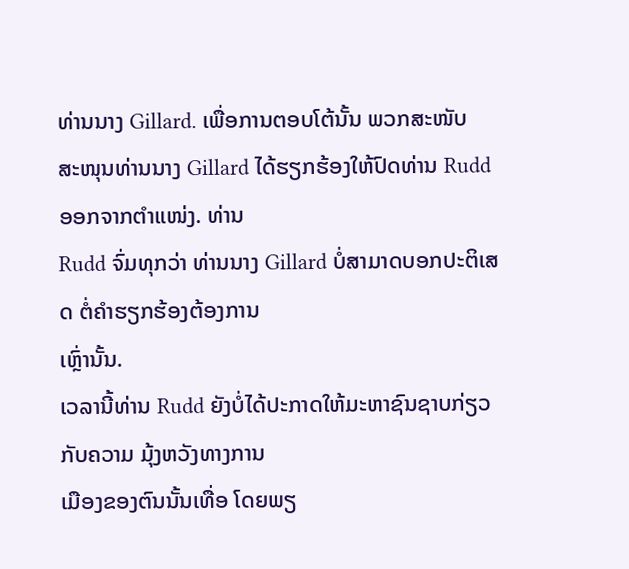ທ່ານນາງ Gillard. ເພື່ອການຕອບໂຕ້ນັ້ນ ພວກສະໜັບ
ສະໜຸນທ່ານນາງ Gillard ໄດ້ຮຽກຮ້ອງໃຫ້ປົດທ່ານ Rudd ອອກຈາກຕຳແໜ່ງ. ທ່ານ
Rudd ຈົ່ມທຸກວ່າ ທ່ານນາງ Gillard ບໍ່ສາມາດບອກປະຕິເສດ ຕໍ່ຄຳຮຽກຮ້ອງຕ້ອງການ
ເຫຼົ່ານັ້ນ.
ເວລານີ້ທ່ານ Rudd ຍັງບໍ່ໄດ້ປະກາດໃຫ້ມະຫາຊົນຊາບກ່ຽວກັບຄວາມ ມຸ້ງຫວັງທາງການ
ເມືອງຂອງຕົນນັ້ນເທື່ອ ໂດຍພຽ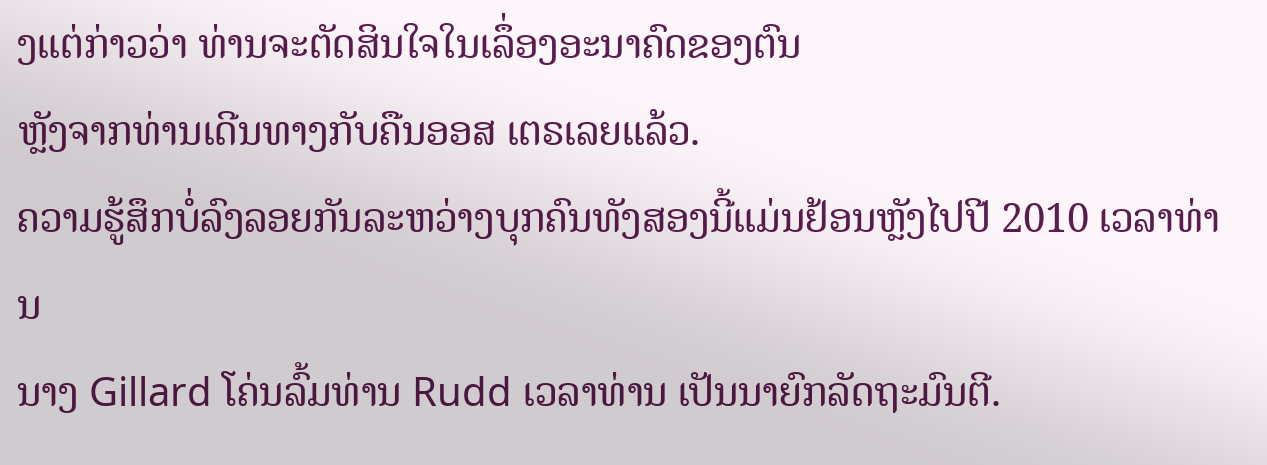ງແຕ່ກ່າວວ່າ ທ່ານຈະຕັດສິນໃຈໃນເລຶ່ອງອະນາຄົດຂອງຕົນ
ຫຼັງຈາກທ່ານເດີນທາງກັບຄືນອອສ ເຕຣເລຍແລ້ວ.
ຄວາມຮູ້ສຶກບໍ່ລົງລອຍກັນລະຫວ່າງບຸກຄົນທັງສອງນີ້ແມ່ນຢ້ອນຫຼັງໄປປີ 2010 ເວລາທ່ານ
ນາງ Gillard ໂຄ່ນລົ້ມທ່ານ Rudd ເວລາທ່ານ ເປັນນາຍົກລັດຖະມົນຕີ.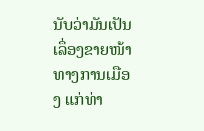ນັບວ່າມັນເປັນ
ເລຶ່ອງຂາຍໜ້າທາງການເມືອງ ແກ່ທ່າ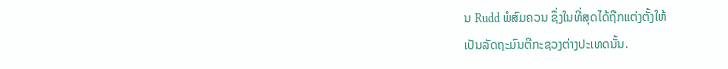ນ Rudd ພໍສົມຄວນ ຊຶ່ງໃນທີ່ສຸດໄດ້ຖືກແຕ່ງຕັ້ງໃຫ້
ເປັນລັດຖະມົນຕີກະຊວງຕ່າງປະເທດນັ້ນ.